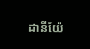ដានីយ៉ែ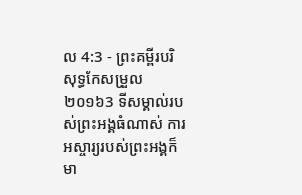ល 4:3 - ព្រះគម្ពីរបរិសុទ្ធកែសម្រួល ២០១៦3 ទីសម្គាល់របស់ព្រះអង្គធំណាស់ ការអស្ចារ្យរបស់ព្រះអង្គក៏មា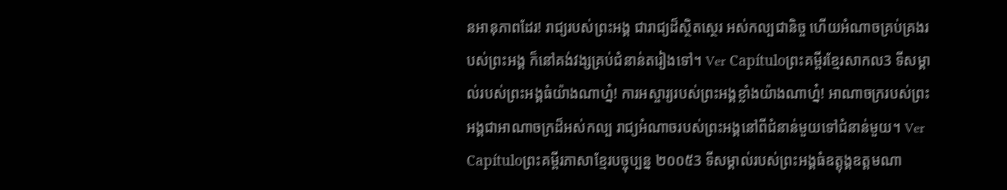នអានុភាពដែរ! រាជ្យរបស់ព្រះអង្គ ជារាជ្យដ៏ស្ថិតស្ថេរ អស់កល្បជានិច្ច ហើយអំណាចគ្រប់គ្រងរបស់ព្រះអង្គ ក៏នៅគង់វង្សគ្រប់ជំនាន់តរៀងទៅ។ Ver Capítuloព្រះគម្ពីរខ្មែរសាកល3 ទីសម្គាល់របស់ព្រះអង្គធំយ៉ាងណាហ្ន៎! ការអស្ចារ្យរបស់ព្រះអង្គខ្លាំងយ៉ាងណាហ្ន៎! អាណាចក្ររបស់ព្រះអង្គជាអាណាចក្រដ៏អស់កល្ប រាជ្យអំណាចរបស់ព្រះអង្គនៅពីជំនាន់មួយទៅជំនាន់មួយ។ Ver Capítuloព្រះគម្ពីរភាសាខ្មែរបច្ចុប្បន្ន ២០០៥3 ទីសម្គាល់របស់ព្រះអង្គធំឧត្ដុង្គឧត្ដមណា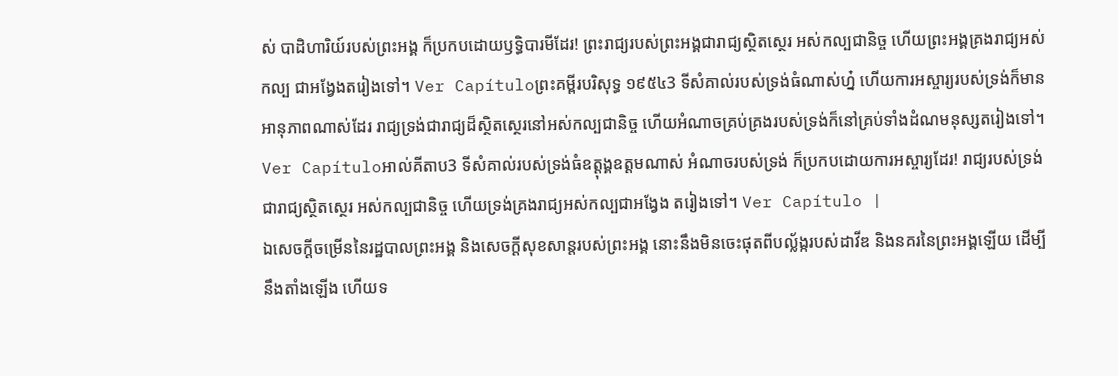ស់ បាដិហារិយ៍របស់ព្រះអង្គ ក៏ប្រកបដោយឫទ្ធិបារមីដែរ! ព្រះរាជ្យរបស់ព្រះអង្គជារាជ្យស្ថិតស្ថេរ អស់កល្បជានិច្ច ហើយព្រះអង្គគ្រងរាជ្យអស់កល្ប ជាអង្វែងតរៀងទៅ។ Ver Capítuloព្រះគម្ពីរបរិសុទ្ធ ១៩៥៤3 ទីសំគាល់របស់ទ្រង់ធំណាស់ហ្ន៎ ហើយការអស្ចារ្យរបស់ទ្រង់ក៏មានអានុភាពណាស់ដែរ រាជ្យទ្រង់ជារាជ្យដ៏ស្ថិតស្ថេរនៅអស់កល្បជានិច្ច ហើយអំណាចគ្រប់គ្រងរបស់ទ្រង់ក៏នៅគ្រប់ទាំងដំណមនុស្សតរៀងទៅ។ Ver Capítuloអាល់គីតាប3 ទីសំគាល់របស់ទ្រង់ធំឧត្ដុង្គឧត្ដមណាស់ អំណាចរបស់ទ្រង់ ក៏ប្រកបដោយការអស្ចារ្យដែរ! រាជ្យរបស់ទ្រង់ជារាជ្យស្ថិតស្ថេរ អស់កល្បជានិច្ច ហើយទ្រង់គ្រងរាជ្យអស់កល្បជាអង្វែង តរៀងទៅ។ Ver Capítulo |
ឯសេចក្ដីចម្រើននៃរដ្ឋបាលព្រះអង្គ និងសេចក្ដីសុខសាន្តរបស់ព្រះអង្គ នោះនឹងមិនចេះផុតពីបល្ល័ង្ករបស់ដាវីឌ និងនគរនៃព្រះអង្គឡើយ ដើម្បីនឹងតាំងឡើង ហើយទ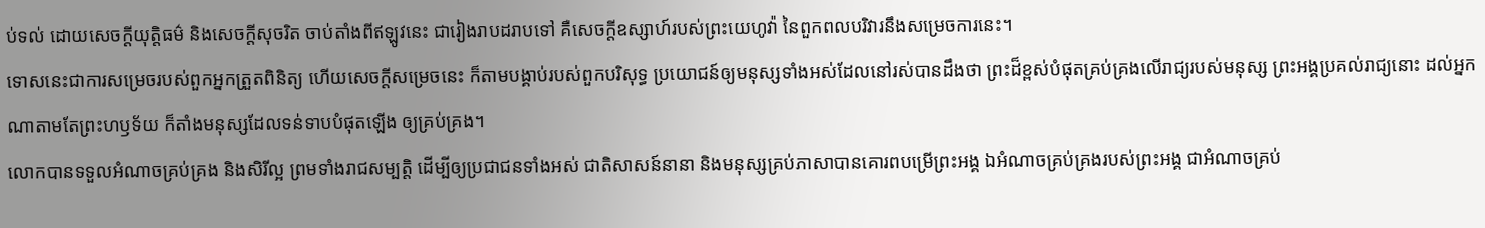ប់ទល់ ដោយសេចក្ដីយុត្តិធម៌ និងសេចក្ដីសុចរិត ចាប់តាំងពីឥឡូវនេះ ជារៀងរាបដរាបទៅ គឺសេចក្ដីឧស្សាហ៍របស់ព្រះយេហូវ៉ា នៃពួកពលបរិវារនឹងសម្រេចការនេះ។
ទោសនេះជាការសម្រេចរបស់ពួកអ្នកត្រួតពិនិត្យ ហើយសេចក្ដីសម្រេចនេះ ក៏តាមបង្គាប់របស់ពួកបរិសុទ្ធ ប្រយោជន៍ឲ្យមនុស្សទាំងអស់ដែលនៅរស់បានដឹងថា ព្រះដ៏ខ្ពស់បំផុតគ្រប់គ្រងលើរាជ្យរបស់មនុស្ស ព្រះអង្គប្រគល់រាជ្យនោះ ដល់អ្នកណាតាមតែព្រះហឫទ័យ ក៏តាំងមនុស្សដែលទន់ទាបបំផុតឡើង ឲ្យគ្រប់គ្រង។
លោកបានទទួលអំណាចគ្រប់គ្រង និងសិរីល្អ ព្រមទាំងរាជសម្បត្តិ ដើម្បីឲ្យប្រជាជនទាំងអស់ ជាតិសាសន៍នានា និងមនុស្សគ្រប់ភាសាបានគោរពបម្រើព្រះអង្គ ឯអំណាចគ្រប់គ្រងរបស់ព្រះអង្គ ជាអំណាចគ្រប់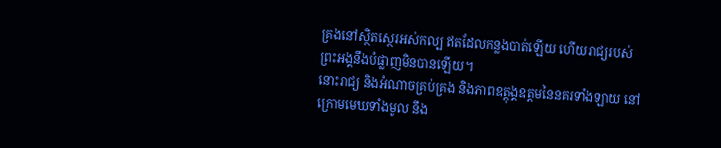គ្រងនៅស្ថិតស្ថេរអស់កល្ប ឥតដែលកន្លងបាត់ឡើយ ហើយរាជ្យរបស់ព្រះអង្គនឹងបំផ្លាញមិនបានឡើយ។
នោះរាជ្យ និងអំណាចគ្រប់គ្រង និងភាពឧត្តុង្គឧត្តមនៃនគរទាំងឡាយ នៅក្រោមមេឃទាំងមូល នឹង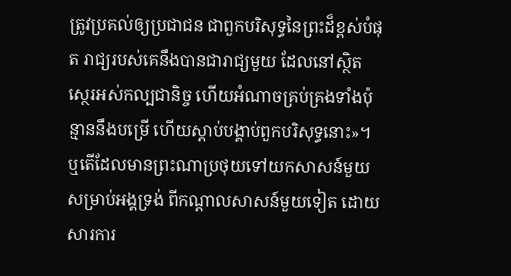ត្រូវប្រគល់ឲ្យប្រជាជន ជាពួកបរិសុទ្ធនៃព្រះដ៏ខ្ពស់បំផុត រាជ្យរបស់គេនឹងបានជារាជ្យមួយ ដែលនៅស្ថិតស្ថេរអស់កល្បជានិច្ច ហើយអំណាចគ្រប់គ្រងទាំងប៉ុន្មាននឹងបម្រើ ហើយស្តាប់បង្គាប់ពួកបរិសុទ្ធនោះ»។
ឬតើដែលមានព្រះណាប្រថុយទៅយកសាសន៍មួយសម្រាប់អង្គទ្រង់ ពីកណ្ដាលសាសន៍មួយទៀត ដោយសារការ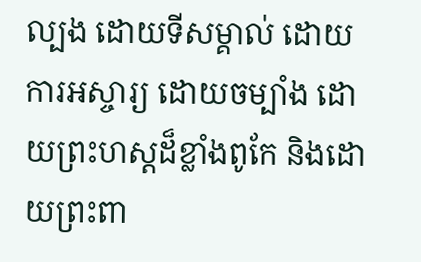ល្បង ដោយទីសម្គាល់ ដោយការអស្ចារ្យ ដោយចម្បាំង ដោយព្រះហស្តដ៏ខ្លាំងពូកែ និងដោយព្រះពា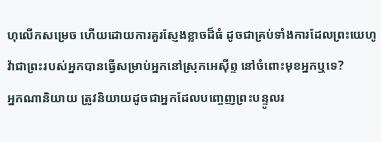ហុលើកសម្រេច ហើយដោយការគួរស្ញែងខ្លាចដ៏ធំ ដូចជាគ្រប់ទាំងការដែលព្រះយេហូវ៉ាជាព្រះរបស់អ្នកបានធ្វើសម្រាប់អ្នកនៅស្រុកអេស៊ីព្ទ នៅចំពោះមុខអ្នកឬទេ?
អ្នកណានិយាយ ត្រូវនិយាយដូចជាអ្នកដែលបញ្ចេញព្រះបន្ទូលរ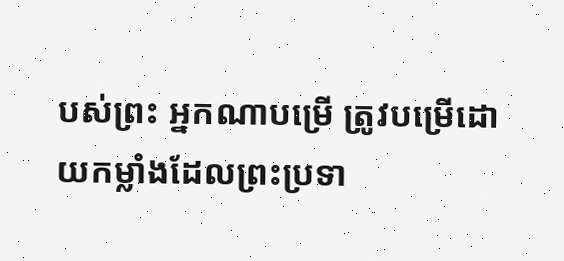បស់ព្រះ អ្នកណាបម្រើ ត្រូវបម្រើដោយកម្លាំងដែលព្រះប្រទា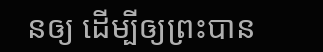នឲ្យ ដើម្បីឲ្យព្រះបាន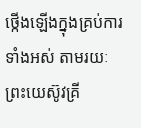ថ្កើងឡើងក្នុងគ្រប់ការទាំងអស់ តាមរយៈព្រះយេស៊ូវគ្រី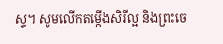ស្ទ។ សូមលើកតម្កើងសិរីល្អ និងព្រះចេ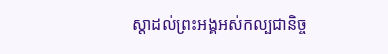ស្តាដល់ព្រះអង្គអស់កល្បជានិច្ច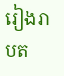រៀងរាបត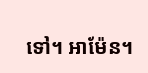ទៅ។ អាម៉ែន។